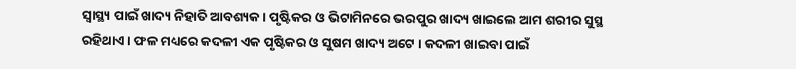ସ୍ୱାସ୍ଥ୍ୟ ପାଇଁ ଖାଦ୍ୟ ନିହାତି ଆବଶ୍ୟକ । ପୃଷ୍ଟିକର ଓ ଭିଟାମିନରେ ଭରପୁର ଖାଦ୍ୟ ଖାଇଲେ ଆମ ଶରୀର ସୁସ୍ଥ ରହିଥାଏ । ଫଳ ମଧ୍ୟରେ କଦଳୀ ଏକ ପୃଷ୍ଟିକର ଓ ସୁଷମ ଖାଦ୍ୟ ଅଟେ । କଦଳୀ ଖାଇବା ପାଇଁ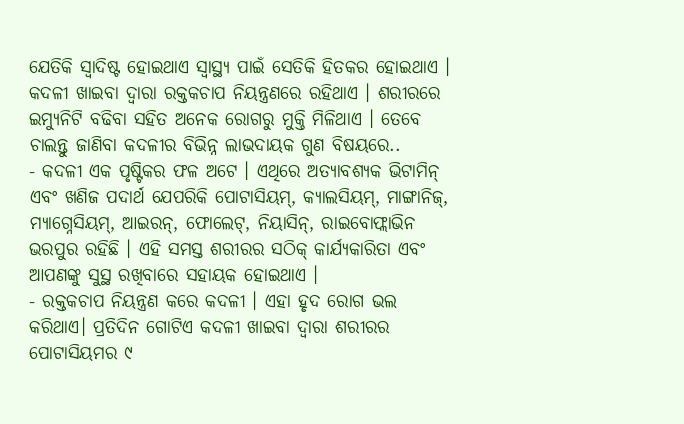ଯେତିକି ସ୍ୱାଦିଷ୍ଟ ହୋଇଥାଏ ସ୍ୱାସ୍ଥ୍ୟ ପାଇଁ ସେତିକି ହିତକର ହୋଇଥାଏ । କଦଳୀ ଖାଇବା ଦ୍ୱାରା ରକ୍ତକଚାପ ନିୟନ୍ତ୍ରଣରେ ରହିଥାଏ । ଶରୀରରେ ଇମ୍ୟୁନିଟି ବଢିବା ସହିତ ଅନେକ ରୋଗରୁ ମୁକ୍ତି ମିଳିଥାଏ । ତେବେ ଚାଲନ୍ତୁ ଜାଣିବା କଦଳୀର ବିଭିନ୍ନ ଲାଭଦାୟକ ଗୁଣ ବିଷୟରେ..
- କଦଳୀ ଏକ ପୃଷ୍ଟିକର ଫଳ ଅଟେ । ଏଥିରେ ଅତ୍ୟାବଶ୍ୟକ ଭିଟାମିନ୍ ଏବଂ ଖଣିଜ ପଦାର୍ଥ ଯେପରିକି ପୋଟାସିୟମ୍, କ୍ୟାଲସିୟମ୍, ମାଙ୍ଗାନିଜ୍, ମ୍ୟାଗ୍ନେସିୟମ୍, ଆଇରନ୍, ଫୋଲେଟ୍, ନିୟାସିନ୍, ରାଇବୋଫ୍ଲାଭିନ ଭରପୁର ରହିଛି । ଏହି ସମସ୍ତ ଶରୀରର ସଠିକ୍ କାର୍ଯ୍ୟକାରିତା ଏବଂ ଆପଣଙ୍କୁ ସୁସ୍ଥ ରଖିବାରେ ସହାୟକ ହୋଇଥାଏ ।
- ରକ୍ତକଚାପ ନିୟନ୍ତ୍ରଣ କରେ କଦଳୀ । ଏହା ହୃଦ ରୋଗ ଭଲ କରିଥାଏ। ପ୍ରତିଦିନ ଗୋଟିଏ କଦଳୀ ଖାଇବା ଦ୍ୱାରା ଶରୀରର ପୋଟାସିୟମର ୯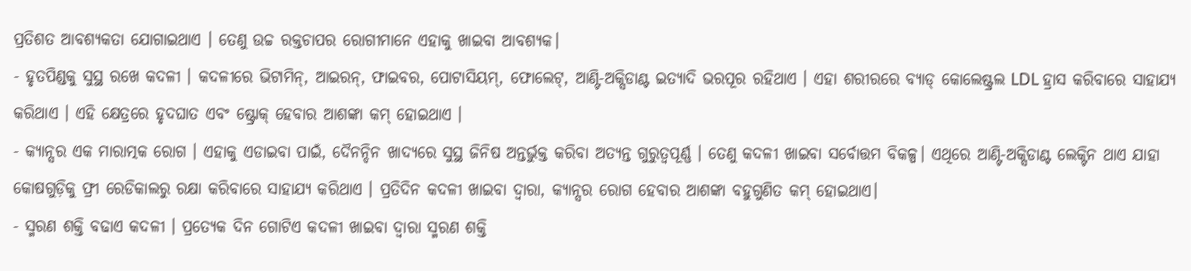ପ୍ରତିଶତ ଆବଶ୍ୟକତା ଯୋଗାଇଥାଏ । ତେଣୁ ଉଚ୍ଚ ରକ୍ତଚାପର ରୋଗୀମାନେ ଏହାକୁ ଖାଇବା ଆବଶ୍ୟକ।
- ହୃତପିଣ୍ଡକୁ ସୁସ୍ଥ ରଖେ କଦଳୀ । କଦଳୀରେ ଭିଟାମିନ୍, ଆଇରନ୍, ଫାଇବର, ପୋଟାସିୟମ୍, ଫୋଲେଟ୍, ଆଣ୍ଟି-ଅକ୍ସିଡାଣ୍ଟ ଇତ୍ୟାଦି ଭରପୂର ରହିଥାଏ । ଏହା ଶରୀରରେ ବ୍ୟାଡ୍ କୋଲେଷ୍ଟ୍ରଲ LDL ହ୍ରାସ କରିବାରେ ସାହାଯ୍ୟ କରିଥାଏ । ଏହି କ୍ଷେତ୍ରରେ ହୃଦଘାତ ଏବଂ ଷ୍ଟ୍ରୋକ୍ ହେବାର ଆଶଙ୍କା କମ୍ ହୋଇଥାଏ ।
- କ୍ୟାନ୍ସର ଏକ ମାରାତ୍ମକ ରୋଗ । ଏହାକୁ ଏଡାଇବା ପାଇଁ, ଦୈନନ୍ଦିନ ଖାଦ୍ୟରେ ସୁସ୍ଥ ଜିନିଷ ଅନ୍ତର୍ଭୁକ୍ତ କରିବା ଅତ୍ୟନ୍ତ ଗୁରୁତ୍ୱପୂର୍ଣ୍ଣ । ତେଣୁ କଦଳୀ ଖାଇବା ସର୍ବୋତ୍ତମ ବିକଳ୍ପ। ଏଥିରେ ଆଣ୍ଟି-ଅକ୍ସିଡାଣ୍ଟ ଲେକ୍ଟିନ ଥାଏ ଯାହା କୋଷଗୁଡ଼ିକୁ ଫ୍ରୀ ରେଡିକାଲରୁ ରକ୍ଷା କରିବାରେ ସାହାଯ୍ୟ କରିଥାଏ । ପ୍ରତିଦିନ କଦଳୀ ଖାଇବା ଦ୍ୱାରା, କ୍ୟାନ୍ସର ରୋଗ ହେବାର ଆଶଙ୍କା ବହୁଗୁଣିତ କମ୍ ହୋଇଥାଏ।
- ସ୍ମରଣ ଶକ୍ତି ବଢାଏ କଦଳୀ । ପ୍ରତ୍ୟେକ ଦିନ ଗୋଟିଏ କଦଳୀ ଖାଇବା ଦ୍ୱାରା ସ୍ମରଣ ଶକ୍ତି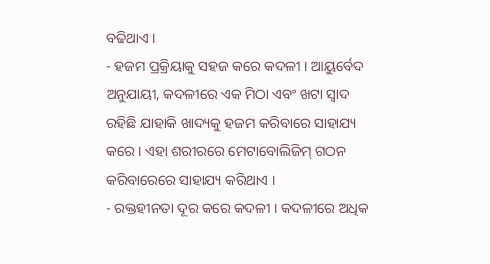ବଢିଥାଏ ।
- ହଜମ ପ୍ରକ୍ରିୟାକୁ ସହଜ କରେ କଦଳୀ । ଆୟୁର୍ବେଦ ଅନୁଯାୟୀ, କଦଳୀରେ ଏକ ମିଠା ଏବଂ ଖଟା ସ୍ୱାଦ ରହିଛି ଯାହାକି ଖାଦ୍ୟକୁ ହଜମ କରିବାରେ ସାହାଯ୍ୟ କରେ । ଏହା ଶରୀରରେ ମେଟାବୋଲିଜିମ୍ ଗଠନ କରିବାରେରେ ସାହାଯ୍ୟ କରିଥାଏ ।
- ରକ୍ତହୀନତା ଦୂର କରେ କଦଳୀ । କଦଳୀରେ ଅଧିକ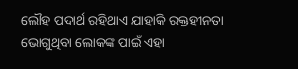ଲୌହ ପଦାର୍ଥ ରହିଥାଏ ଯାହାକି ରକ୍ତହୀନତା ଭୋଗୁଥିବା ଲୋକଙ୍କ ପାଇଁ ଏହା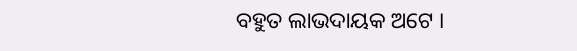ବହୁତ ଲାଭଦାୟକ ଅଟେ ।